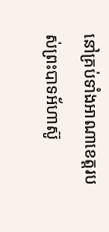នៅគ្រប់ទាំងអាណាខេត្តរបស់ព្រះបាទអ័ហាស៊ូ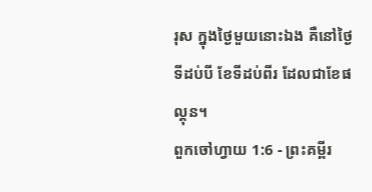រុស ក្នុងថ្ងៃមួយនោះឯង គឺនៅថ្ងៃទីដប់បី ខែទីដប់ពីរ ដែលជាខែផល្គុន។
ពួកចៅហ្វាយ 1:6 - ព្រះគម្ពីរ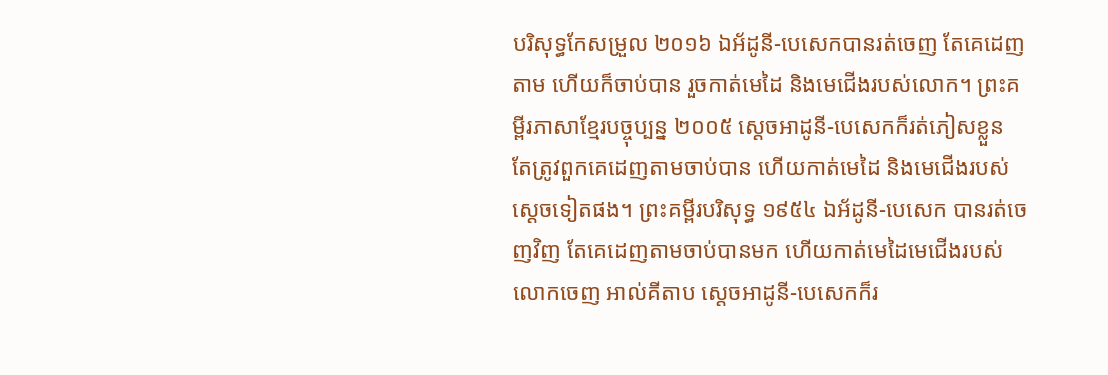បរិសុទ្ធកែសម្រួល ២០១៦ ឯអ័ដូនី-បេសេកបានរត់ចេញ តែគេដេញតាម ហើយក៏ចាប់បាន រួចកាត់មេដៃ និងមេជើងរបស់លោក។ ព្រះគម្ពីរភាសាខ្មែរបច្ចុប្បន្ន ២០០៥ ស្ដេចអាដូនី-បេសេកក៏រត់ភៀសខ្លួន តែត្រូវពួកគេដេញតាមចាប់បាន ហើយកាត់មេដៃ និងមេជើងរបស់ស្ដេចទៀតផង។ ព្រះគម្ពីរបរិសុទ្ធ ១៩៥៤ ឯអ័ដូនី-បេសេក បានរត់ចេញវិញ តែគេដេញតាមចាប់បានមក ហើយកាត់មេដៃមេជើងរបស់លោកចេញ អាល់គីតាប ស្តេចអាដូនី-បេសេកក៏រ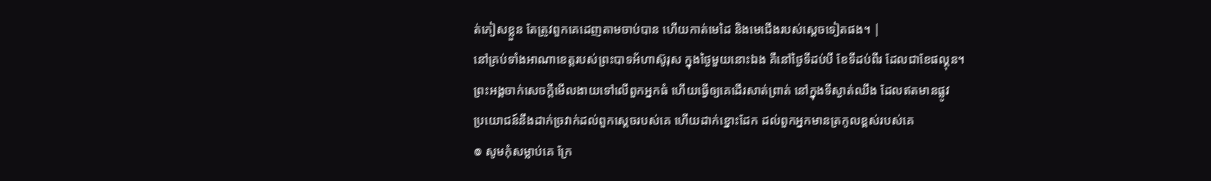ត់ភៀសខ្លួន តែត្រូវពួកគេដេញតាមចាប់បាន ហើយកាត់មេដៃ និងមេជើងរបស់ស្តេចទៀតផង។ |
នៅគ្រប់ទាំងអាណាខេត្តរបស់ព្រះបាទអ័ហាស៊ូរុស ក្នុងថ្ងៃមួយនោះឯង គឺនៅថ្ងៃទីដប់បី ខែទីដប់ពីរ ដែលជាខែផល្គុន។
ព្រះអង្គចាក់សេចក្ដីមើលងាយទៅលើពួកអ្នកធំ ហើយធ្វើឲ្យគេដើរសាត់ព្រាត់ នៅក្នុងទីស្ងាត់ឈឹង ដែលឥតមានផ្លូវ
ប្រយោជន៍នឹងដាក់ច្រវាក់ដល់ពួកស្តេចរបស់គេ ហើយដាក់ខ្នោះដែក ដល់ពួកអ្នកមានត្រកូលខ្ពស់របស់គេ
៙ សូមកុំសម្លាប់គេ ក្រែ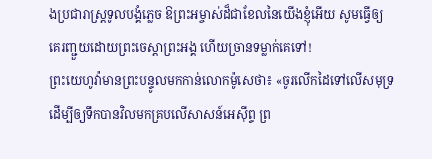ងប្រជារាស្ត្រទូលបង្គំភ្លេច ឱព្រះអម្ចាស់ដ៏ជាខែលនៃយើងខ្ញុំអើយ សូមធ្វើឲ្យគេរញ្ជួយដោយព្រះចេស្តាព្រះអង្គ ហើយច្រានទម្លាក់គេទៅ!
ព្រះយេហូវ៉ាមានព្រះបន្ទូលមកកាន់លោកម៉ូសេថា៖ «ចូរលើកដៃទៅលើសមុទ្រ ដើម្បីឲ្យទឹកបានវិលមកគ្របលើសាសន៍អេស៊ីព្ទ ព្រ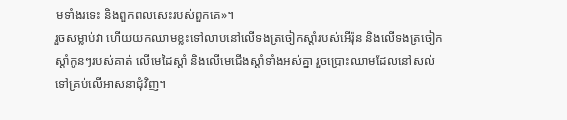មទាំងរទេះ និងពួកពលសេះរបស់ពួកគេ»។
រួចសម្លាប់វា ហើយយកឈាមខ្លះទៅលាបនៅលើទងត្រចៀកស្តាំរបស់អើរ៉ុន និងលើទងត្រចៀកស្តាំកូនៗរបស់គាត់ លើមេដៃស្តាំ និងលើមេជើងស្តាំទាំងអស់គ្នា រួចប្រោះឈាមដែលនៅសល់ទៅគ្រប់លើអាសនាជុំវិញ។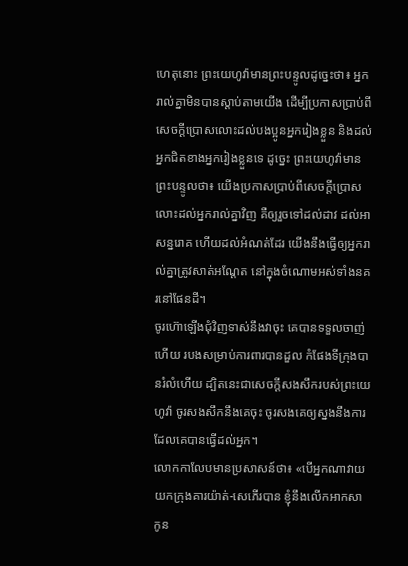ហេតុនោះ ព្រះយេហូវ៉ាមានព្រះបន្ទូលដូច្នេះថា៖ អ្នករាល់គ្នាមិនបានស្តាប់តាមយើង ដើម្បីប្រកាសប្រាប់ពីសេចក្ដីប្រោសលោះដល់បងប្អូនអ្នករៀងខ្លួន និងដល់អ្នកជិតខាងអ្នករៀងខ្លួនទេ ដូច្នេះ ព្រះយេហូវ៉ាមានព្រះបន្ទូលថា៖ យើងប្រកាសប្រាប់ពីសេចក្ដីប្រោសលោះដល់អ្នករាល់គ្នាវិញ គឺឲ្យរួចទៅដល់ដាវ ដល់អាសន្នរោគ ហើយដល់អំណត់ដែរ យើងនឹងធ្វើឲ្យអ្នករាល់គ្នាត្រូវសាត់អណ្តែត នៅក្នុងចំណោមអស់ទាំងនគរនៅផែនដី។
ចូរហ៊ោឡើងជុំវិញទាស់នឹងវាចុះ គេបានទទួលចាញ់ហើយ របងសម្រាប់ការពារបានដួល កំផែងទីក្រុងបានរំលំហើយ ដ្បិតនេះជាសេចក្ដីសងសឹករបស់ព្រះយេហូវ៉ា ចូរសងសឹកនឹងគេចុះ ចូរសងគេឲ្យស្នងនឹងការដែលគេបានធ្វើដល់អ្នក។
លោកកាលែបមានប្រសាសន៍ថា៖ «បើអ្នកណាវាយយកក្រុងគារយ៉ាត់-សេភើរបាន ខ្ញុំនឹងលើកអាកសា កូន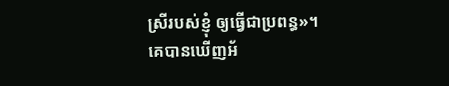ស្រីរបស់ខ្ញុំ ឲ្យធ្វើជាប្រពន្ធ»។
គេបានឃើញអ័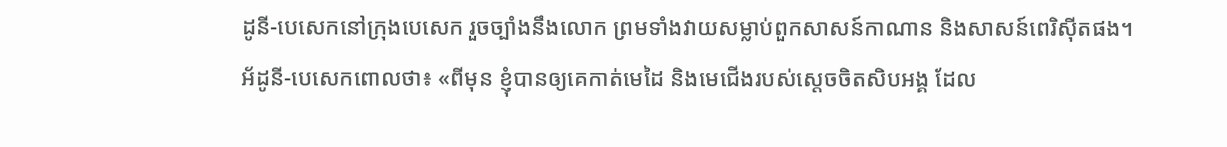ដូនី-បេសេកនៅក្រុងបេសេក រួចច្បាំងនឹងលោក ព្រមទាំងវាយសម្លាប់ពួកសាសន៍កាណាន និងសាសន៍ពេរិស៊ីតផង។
អ័ដូនី-បេសេកពោលថា៖ «ពីមុន ខ្ញុំបានឲ្យគេកាត់មេដៃ និងមេជើងរបស់ស្តេចចិតសិបអង្គ ដែល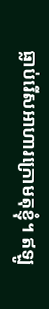ធ្លាប់រើសអាហារក្រោមតុខ្ញុំ។ ឥឡូ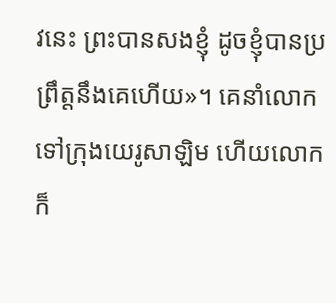វនេះ ព្រះបានសងខ្ញុំ ដូចខ្ញុំបានប្រព្រឹត្តនឹងគេហើយ»។ គេនាំលោកទៅក្រុងយេរូសាឡិម ហើយលោកក៏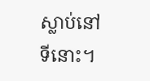ស្លាប់នៅទីនោះ។